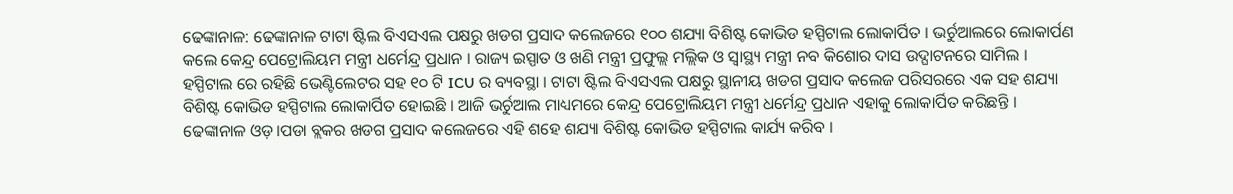ଢେଙ୍କାନାଳ: ଢେଙ୍କାନାଳ ଟାଟା ଷ୍ଟିଲ ବିଏସଏଲ ପକ୍ଷରୁ ଖଡଗ ପ୍ରସାଦ କଲେଜରେ ୧୦୦ ଶଯ୍ୟା ବିଶିଷ୍ଟ କୋଭିଡ ହସ୍ପିଟାଲ ଲୋକାର୍ପିତ । ଭର୍ଚୁଆଲରେ ଲୋକାର୍ପଣ କଲେ କେନ୍ଦ୍ର ପେଟ୍ରୋଲିୟମ ମନ୍ତ୍ରୀ ଧର୍ମେନ୍ଦ୍ର ପ୍ରଧାନ । ରାଜ୍ୟ ଇସ୍ପାତ ଓ ଖଣି ମନ୍ତ୍ରୀ ପ୍ରଫୁଲ୍ଲ ମଲ୍ଲିକ ଓ ସ୍ୱାସ୍ଥ୍ୟ ମନ୍ତ୍ରୀ ନବ କିଶୋର ଦାସ ଉଦ୍ଘାଟନରେ ସାମିଲ । ହସ୍ପିଟାଲ ରେ ରହିଛି ଭେଣ୍ଟିଲେଟର ସହ ୧୦ ଟି ICU ର ବ୍ୟବସ୍ଥା । ଟାଟା ଷ୍ଟିଲ ବିଏସଏଲ ପକ୍ଷରୁ ସ୍ଥାନୀୟ ଖଡଗ ପ୍ରସାଦ କଲେଜ ପରିସରରେ ଏକ ସହ ଶଯ୍ୟା ବିଶିଷ୍ଟ କୋଭିଡ ହସ୍ପିଟାଲ ଲୋକାର୍ପିତ ହୋଇଛି । ଆଜି ଭର୍ଚୁଆଲ ମାଧ୍ୟମରେ କେନ୍ଦ୍ର ପେଟ୍ରୋଲିୟମ ମନ୍ତ୍ରୀ ଧର୍ମେନ୍ଦ୍ର ପ୍ରଧାନ ଏହାକୁ ଲୋକାର୍ପିତ କରିଛନ୍ତି । ଢେଙ୍କାନାଳ ଓଡ଼।ପଡା ବ୍ଲକର ଖଡଗ ପ୍ରସାଦ କଲେଜରେ ଏହି ଶହେ ଶଯ୍ୟା ବିଶିଷ୍ଟ କୋଭିଡ ହସ୍ପିଟାଲ କାର୍ଯ୍ୟ କରିବ ।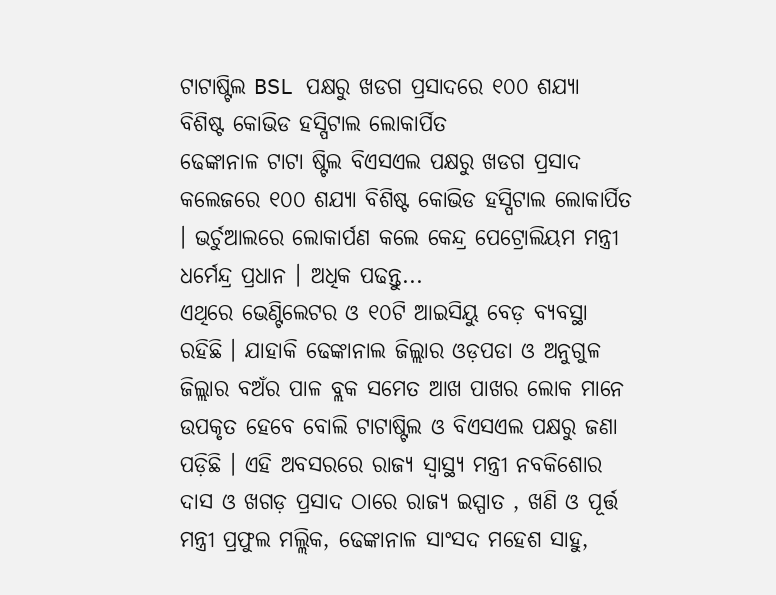ଟାଟାଷ୍ଟିଲ BSL ପକ୍ଷରୁ ଖଡଗ ପ୍ରସାଦରେ ୧୦୦ ଶଯ୍ୟା ବିଶିଷ୍ଟ କୋଭିଡ ହସ୍ପିଟାଲ ଲୋକାର୍ପିତ
ଢେଙ୍କାନାଳ ଟାଟା ଷ୍ଟିଲ ବିଏସଏଲ ପକ୍ଷରୁ ଖଡଗ ପ୍ରସାଦ କଲେଜରେ ୧୦୦ ଶଯ୍ୟା ବିଶିଷ୍ଟ କୋଭିଡ ହସ୍ପିଟାଲ ଲୋକାର୍ପିତ । ଭର୍ଚୁଆଲରେ ଲୋକାର୍ପଣ କଲେ କେନ୍ଦ୍ର ପେଟ୍ରୋଲିୟମ ମନ୍ତ୍ରୀ ଧର୍ମେନ୍ଦ୍ର ପ୍ରଧାନ । ଅଧିକ ପଢନ୍ତୁ...
ଏଥିରେ ଭେଣ୍ଟିଲେଟର ଓ ୧୦ଟି ଆଇସିୟୁ ବେଡ଼ ବ୍ୟବସ୍ଥା ରହିଛି । ଯାହାକି ଢେଙ୍କାନାଲ ଜିଲ୍ଲାର ଓଡ଼ପଡା ଓ ଅନୁଗୁଳ ଜିଲ୍ଲାର ବଅଁର ପାଳ ବ୍ଲକ ସମେତ ଆଖ ପାଖର ଲୋକ ମାନେ ଉପକୃତ ହେବେ ବୋଲି ଟାଟାଷ୍ଟିଲ ଓ ବିଏସଏଲ ପକ୍ଷରୁ ଜଣା ପଡ଼ିଛି । ଏହି ଅବସରରେ ରାଜ୍ୟ ସ୍ୱାସ୍ଥ୍ୟ ମନ୍ତ୍ରୀ ନବକିଶୋର ଦାସ ଓ ଖଗଡ଼ ପ୍ରସାଦ ଠାରେ ରାଜ୍ୟ ଇସ୍ପାତ , ଖଣି ଓ ପୂର୍ତ୍ତ ମନ୍ତ୍ରୀ ପ୍ରଫୁଲ ମଲ୍ଲିକ, ଢେଙ୍କାନାଳ ସାଂସଦ ମହେଶ ସାହୁ,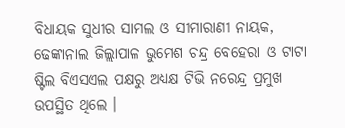ବିଧାୟକ ସୁଧୀର ସାମଲ ଓ ସୀମାରାଣୀ ନାୟକ, ଢେଙ୍କାନାଲ ଜିଲ୍ଲାପାଳ ଭୁମେଶ ଚନ୍ଦ୍ର ବେହେରା ଓ ଟାଟା ଷ୍ଟିଲ ବିଏସଏଲ ପକ୍ଷରୁ ଅଧ୍ୟକ୍ଷ ଟିଭି ନରେନ୍ଦ୍ର ପ୍ରମୁଖ ଉପସ୍ଥିତ ଥିଲେ ।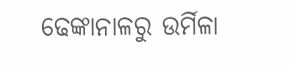ଢେଙ୍କାନାଳରୁ ଉର୍ମିଳା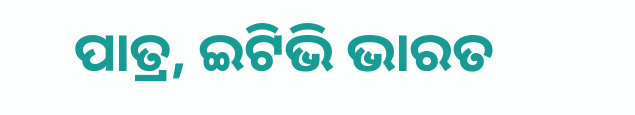ପାତ୍ର, ଇଟିଭି ଭାରତ